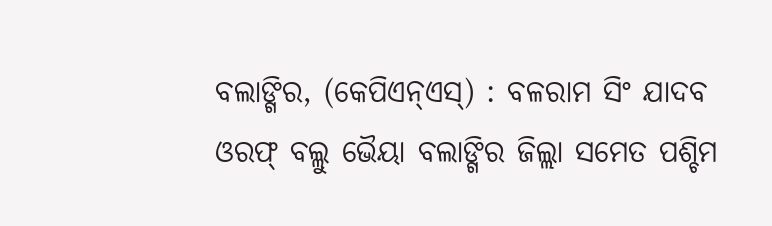ବଲାଙ୍ଗିର, (କେପିଏନ୍ଏସ୍) : ବଳରାମ ସିଂ ଯାଦବ ଓରଫ୍ ବଲ୍ଲୁ ଭୈୟା ବଲାଙ୍ଗିର ଜିଲ୍ଲା ସମେତ ପଶ୍ଚିମ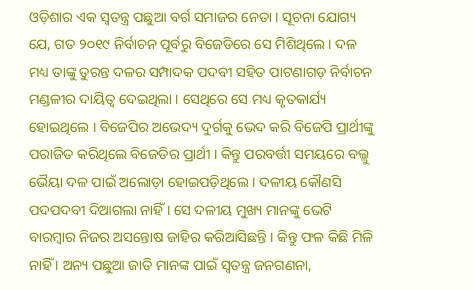ଓଡ଼ିଶାର ଏକ ସ୍ୱତନ୍ତ୍ର ପଛୁଆ ବର୍ଗ ସମାଜର ନେତା । ସୂଚନା ଯୋଗ୍ୟ ଯେ, ଗତ ୨୦୧୯ ନିର୍ବାଚନ ପୂର୍ବରୁ ବିଜେଡିରେ ସେ ମିଶିଥିଲେ । ଦଳ ମଧ୍ୟ ତାଙ୍କୁ ତୁରନ୍ତ ଦଳର ସମ୍ପାଦକ ପଦବୀ ସହିତ ପାଟଣାଗଡ଼ ନିର୍ବାଚନ ମଣ୍ଡଳୀର ଦାୟିତ୍ୱ ଦେଇଥିଲା । ସେଥିରେ ସେ ମଧ୍ୟ କୃତକାର୍ଯ୍ୟ ହୋଇଥିଲେ । ବିଜେପିର ଅଭେଦ୍ୟ ଦୁର୍ଗକୁ ଭେଦ କରି ବିଜେପି ପ୍ରାର୍ଥୀଙ୍କୁ ପରାଜିତ କରିଥିଲେ ବିଜେଡିର ପ୍ରାର୍ଥୀ । କିନ୍ତୁ ପରବର୍ତ୍ତୀ ସମୟରେ ବଲ୍ଲୁ ଭୈୟା ଦଳ ପାଇଁ ଅଲୋଡ଼ା ହୋଇପଡ଼ିଥିଲେ । ଦଳୀୟ କୌଣସି ପଦପଦବୀ ଦିଆଗଲା ନାହିଁ । ସେ ଦଳୀୟ ମୁଖ୍ୟ ମାନଙ୍କୁ ଭେଟି ବାରମ୍ବାର ନିଜର ଅସନ୍ତୋଷ ଜାହିର କରିଆସିଛନ୍ତି । କିନ୍ତୁ ଫଳ କିଛି ମିଳି ନାହିଁ । ଅନ୍ୟ ପଛୁଆ ଜାତି ମାନଙ୍କ ପାଇଁ ସ୍ୱତନ୍ତ୍ର ଜନଗଣନା,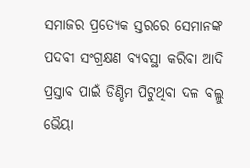ସମାଜର ପ୍ରତ୍ୟେକ ସ୍ତରରେ ସେମାନଙ୍କ ପଦବୀ ସଂଗ୍ରକ୍ଷଣ ବ୍ୟବସ୍ଥା କରିବା ଆଦି ପ୍ରସ୍ତାବ ପାଇଁ ଡିଣ୍ଡିମ ପିଟୁଥିବା ଦଳ ବଲ୍ଲୁ ଭୈୟା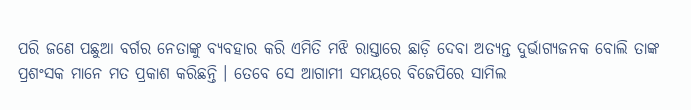ପରି ଜଣେ ପଛୁଆ ବର୍ଗର ନେତାଙ୍କୁ ବ୍ୟବହାର କରି ଏମିତି ମଝି ରାସ୍ତାରେ ଛାଡ଼ି ଦେବା ଅତ୍ୟନ୍ତ ଦୁର୍ଭାଗ୍ୟଜନକ ବୋଲି ତାଙ୍କ ପ୍ରଶଂସକ ମାନେ ମତ ପ୍ରକାଶ କରିଛନ୍ତି । ତେବେ ସେ ଆଗାମୀ ସମୟରେ ବିଜେପିରେ ସାମିଲ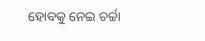ହୋବକୁ ନେଇ ଚର୍ଚ୍ଚା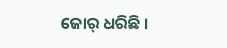ଜୋର୍ ଧରିଛି ।